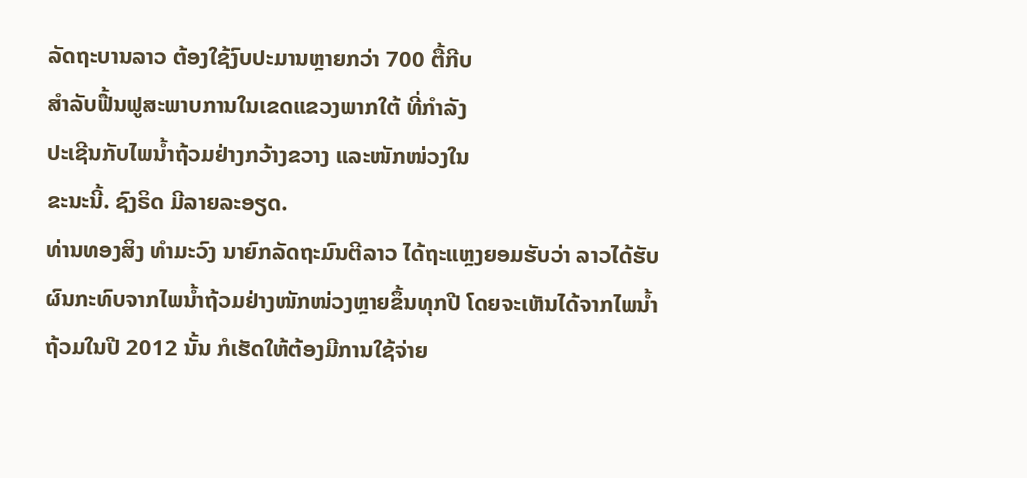ລັດຖະບານລາວ ຕ້ອງໃຊ້ງົບປະມານຫຼາຍກວ່າ 700 ຕື້ກີບ
ສໍາລັບຟື້ນຟູສະພາບການໃນເຂດແຂວງພາກໃຕ້ ທີ່ກໍາລັງ
ປະເຊີນກັບໄພນໍ້າຖ້ວມຢ່າງກວ້າງຂວາງ ແລະໜັກໜ່ວງໃນ
ຂະນະນີ້. ຊົງຣິດ ມີລາຍລະອຽດ.
ທ່ານທອງສິງ ທໍາມະວົງ ນາຍົກລັດຖະມົນຕີລາວ ໄດ້ຖະແຫຼງຍອມຮັບວ່າ ລາວໄດ້ຮັບ
ຜົນກະທົບຈາກໄພນໍ້າຖ້ວມຢ່າງໜັກໜ່ວງຫຼາຍຂຶ້ນທຸກປີ ໂດຍຈະເຫັນໄດ້ຈາກໄພນໍ້າ
ຖ້ວມໃນປີ 2012 ນັ້ນ ກໍເຮັດໃຫ້ຕ້ອງມີການໃຊ້ຈ່າຍ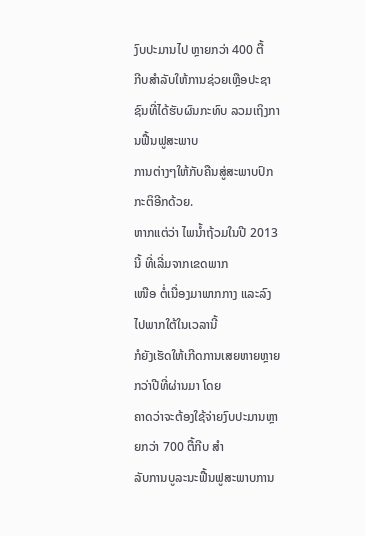ງົບປະມານໄປ ຫຼາຍກວ່າ 400 ຕື້
ກີບສໍາລັບໃຫ້ການຊ່ວຍເຫຼືອປະຊາຊົນທີ່ໄດ້ຮັບຜົນກະທົບ ລວມເຖິງການຟື້ນຟູສະພາບ
ການຕ່າງໆໃຫ້ກັບຄືນສູ່ສະພາບປົກກະຕິອີກດ້ວຍ.
ຫາກແຕ່ວ່າ ໄພນໍ້າຖ້ວມໃນປີ 2013 ນີ້ ທີ່ເລີ່ມຈາກເຂດພາກ
ເໜືອ ຕໍ່ເນື່ອງມາພາກກາງ ແລະລົງໄປພາກໃຕ້ໃນເວລານີ້
ກໍຍັງເຮັດໃຫ້ເກີດການເສຍຫາຍຫຼາຍກວ່າປີທີ່ຜ່ານມາ ໂດຍ
ຄາດວ່າຈະຕ້ອງໃຊ້ຈ່າຍງົບປະມານຫຼາຍກວ່າ 700 ຕື້ກີບ ສໍາ
ລັບການບູລະນະຟື້ນຟູສະພາບການ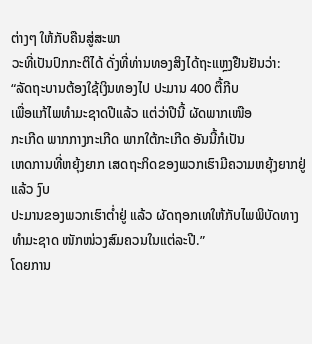ຕ່າງໆ ໃຫ້ກັບຄືນສູ່ສະພາ
ວະທີ່ເປັນປົກກະຕິໄດ້ ດັ່ງທີ່ທ່ານທອງສິງໄດ້ຖະແຫຼງຢືນຢັນວ່າ:
“ລັດຖະບານຕ້ອງໃຊ້ເງິນທອງໄປ ປະມານ 400 ຕື້ກີບ
ເພື່ອແກ້ໄພທໍາມະຊາດປີແລ້ວ ແຕ່ວ່າປີນີ້ ຜັດພາກເໜືອ
ກະເກີດ ພາກກາງກະເກີດ ພາກໃຕ້ກະເກີດ ອັນນີ້ກໍເປັນ
ເຫດການທີ່ຫຍຸ້ງຍາກ ເສດຖະກິດຂອງພວກເຮົາມີຄວາມຫຍຸ້ງຍາກຢູ່ແລ້ວ ງົບ
ປະມານຂອງພວກເຮົາຕໍ່າຢູ່ ແລ້ວ ຜັດຖອກເທໃຫ້ກັບໄພພິບັດທາງທໍາມະຊາດ ໜັກໜ່ວງສົມຄວນໃນແຕ່ລະປີ.”
ໂດຍການ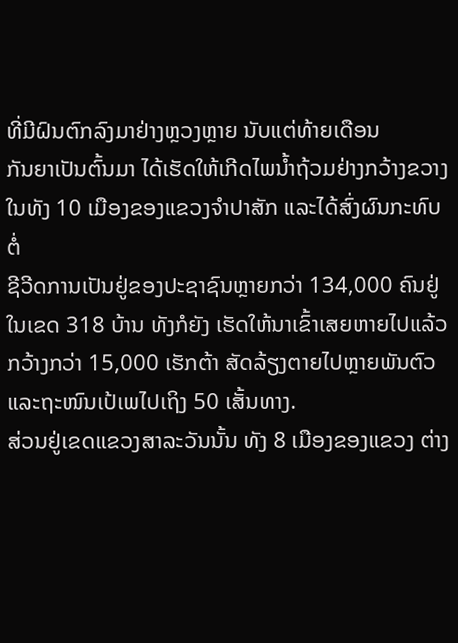ທີ່ມີຝົນຕົກລົງມາຢ່າງຫຼວງຫຼາຍ ນັບແຕ່ທ້າຍເດືອນ
ກັນຍາເປັນຕົ້ນມາ ໄດ້ເຮັດໃຫ້ເກີດໄພນໍ້າຖ້ວມຢ່າງກວ້າງຂວາງ
ໃນທັງ 10 ເມືອງຂອງແຂວງຈໍາປາສັກ ແລະໄດ້ສົ່ງຜົນກະທົບຕໍ່
ຊີວີດການເປັນຢູ່ຂອງປະຊາຊົນຫຼາຍກວ່າ 134,000 ຄົນຢູ່ໃນເຂດ 318 ບ້ານ ທັງກໍຍັງ ເຮັດໃຫ້ນາເຂົ້າເສຍຫາຍໄປແລ້ວກວ້າງກວ່າ 15,000 ເຮັກຕ້າ ສັດລ້ຽງຕາຍໄປຫຼາຍພັນຕົວ ແລະຖະໜົນເປ້ເພໄປເຖິງ 50 ເສັ້ນທາງ.
ສ່ວນຢູ່ເຂດແຂວງສາລະວັນນັ້ນ ທັງ 8 ເມືອງຂອງແຂວງ ຕ່າງ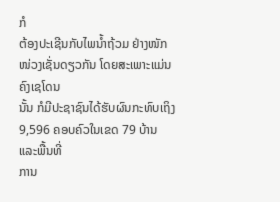ກໍ
ຕ້ອງປະເຊີນກັບໄພນໍ້າຖ້ວມ ຢ່າງໜັກໜ່ວງເຊັ່ນດຽວກັນ ໂດຍສະເພາະແມ່ນຄົງເຊໂດນ
ນັ້ນ ກໍມີປະຊາຊົນໄດ້ຮັບຜົນກະທົບເຖິງ 9,596 ຄອບຄົວໃນເຂດ 79 ບ້ານ ແລະພື້ນທີ່
ການ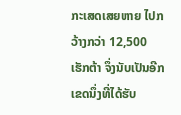ກະເສດເສຍຫາຍ ໄປກວ້າງກວ່າ 12,500 ເຮັກຕ້າ ຈຶ່ງນັບເປັນອີກເຂດນຶ່ງທີ່ໄດ້ຮັບ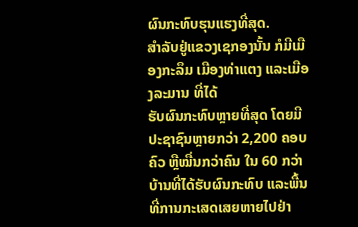ຜົນກະທົບຮຸນແຮງທີ່ສຸດ.
ສໍາລັບຢູ່ແຂວງເຊກອງນັ້ນ ກໍມີເມືອງກະລຶມ ເມືອງທ່າແຕງ ແລະເມືອງລະມານ ທີ່ໄດ້
ຮັບຜົນກະທົບຫຼາຍທີ່ສຸດ ໂດຍມີປະຊາຊົນຫຼາຍກວ່າ 2,200 ຄອບຄົວ ຫຼືໝື່ນກວ່າຄົນ ໃນ 60 ກວ່າ ບ້ານທີ່ໄດ້ຮັບຜົນກະທົບ ແລະພື້ນທີ່ການກະເສດເສຍຫາຍໄປຢ່າ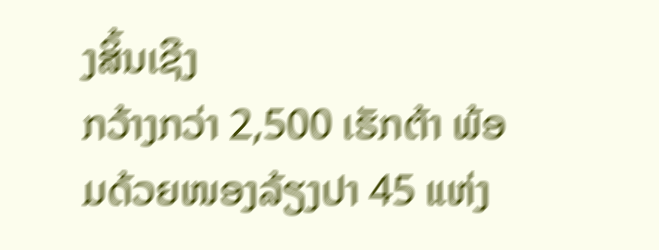ງສິ້ນເຊີງ
ກວ້າງກວ່າ 2,500 ເຮັກຕ້າ ພ້ອມດ້ວຍໜອງລ້ຽງປາ 45 ແຫ່ງ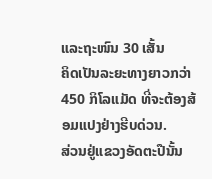ແລະຖະໜົນ 30 ເສັ້ນ
ຄິດເປັນລະຍະທາງຍາວກວ່າ 450 ກິໂລແມັດ ທີ່ຈະຕ້ອງສ້ອມແປງຢ່າງຮີບດ່ວນ.
ສ່ວນຢູ່ແຂວງອັດຕະປືນັ້ນ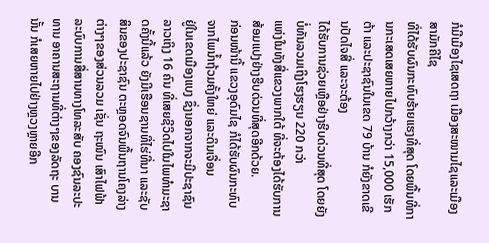ກໍມີເມືອງໄຊເສດຖາ ເມືອງສະໜາມໄຊແລະເມືອງສາມັກຄີໄຊ
ທີ່ໄດ້ຮັບຜົນກະທົບຮ້າຍແຮງທີ່ສຸດ ໂດຍພື້ນທີ່ການກະເສດເສຍຫາຍໄປກວ້າງກວ່າ 15,000 ເຮັກຕ້າ ແລະປະຊາຊົນໃນເຂດ 79 ບ້ານ ກໍຍັງຂາດເຂີນປັດໄຈສີ່ ແລະຈະຕ້ອງ
ໄດ້ຮັບການຊ່ວຍເຫຼືອຢ່າງຮີບດ່ວນທີ່ສຸດ ໂດຍຍັງບໍ່ທັນລວມເຖິງໂຮງຮຽນ 220 ກວ່າ
ແຫ່ງໃນທັງສີ່ແຂວງພາກໃຕ້ ທີ່ຈະຕ້ອງໄດ້ຮັບການສ້ອມແປງຢ່າງຮີບດ່ວນທີ່ສຸດອີກດ້ວຍ.
ກ່ອນໜ້ານີ້ ແຂວງອຸດົມໄຊ ກໍໄດ້ຮັບຜົນກະທົບຈາກໄພນໍ້າຖ້ວມຄັ້ງໃຫຍ່ ແລະດິນເຈື່ອນ
ຢູ່ໃນເຂດເມືອງແບງ ຊຶ່ງນອກຈາກຈະມີປະຊາຊົນລາວເຖິງ 16 ຄົນ ທີ່ເສຍຊີວິດໄປໃນໄພທໍາມະຊາດຄັ້ງນີ້ແລ້ວ ຍັງມີເຮືອນຊານທີ່ໄຮ່ທີ່ນາ ແລະຊັບສິນຂອງປະຊາຊົນ ຕະຫຼອດຈົນພື້ນຖານໂຄງລ່າງຕ່າງໆຂອງສ່ວນລວມ ເຊັ່ນ ຖະໜົນ ເສົາໄຟຟ້າ ລະບົບການສື່ສານທາງໂທລະສັບ ຄອງຊົນລະປະທານ ອາຄານສະຖານທີ່ຕ່າງໆຂອງລັດຖະ ບານນັ້ນ ກໍເສຍຫາຍໄປຢ່າງຫຼວງຫຼາຍອີກ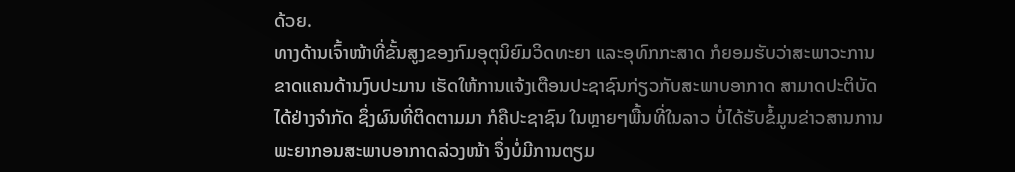ດ້ວຍ.
ທາງດ້ານເຈົ້າໜ້າທີ່ຂັ້ນສູງຂອງກົມອຸຕຸນິຍົມວິດທະຍາ ແລະອຸທົກກະສາດ ກໍຍອມຮັບວ່າສະພາວະການຂາດແຄນດ້ານງົບປະມານ ເຮັດໃຫ້ການແຈ້ງເຕືອນປະຊາຊົນກ່ຽວກັບສະພາບອາກາດ ສາມາດປະຕິບັດໄດ້ຢ່າງຈໍາກັດ ຊຶ່ງຜົນທີ່ຕິດຕາມມາ ກໍຄືປະຊາຊົນ ໃນຫຼາຍໆພື້ນທີ່ໃນລາວ ບໍ່ໄດ້ຮັບຂໍ້ມູນຂ່າວສານການພະຍາກອນສະພາບອາກາດລ່ວງໜ້າ ຈຶ່ງບໍ່ມີການຕຽມ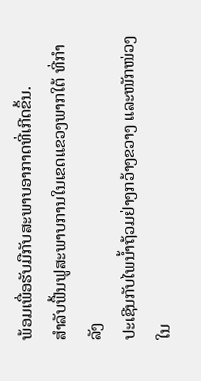ພ້ອມເພື່ອຮັບມືກັບສະພາບອາກາດທີ່ເກີດຂຶ້ນ.
ສໍາລັບຟື້ນຟູສະພາບການໃນເຂດແຂວງພາກໃຕ້ ທີ່ກໍາລັງ
ປະເຊີນກັບໄພນໍ້າຖ້ວມຢ່າງກວ້າງຂວາງ ແລະໜັກໜ່ວງໃນ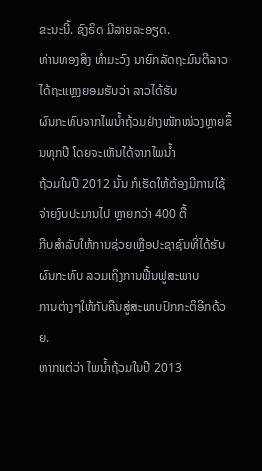ຂະນະນີ້. ຊົງຣິດ ມີລາຍລະອຽດ.
ທ່ານທອງສິງ ທໍາມະວົງ ນາຍົກລັດຖະມົນຕີລາວ ໄດ້ຖະແຫຼງຍອມຮັບວ່າ ລາວໄດ້ຮັບ
ຜົນກະທົບຈາກໄພນໍ້າຖ້ວມຢ່າງໜັກໜ່ວງຫຼາຍຂຶ້ນທຸກປີ ໂດຍຈະເຫັນໄດ້ຈາກໄພນໍ້າ
ຖ້ວມໃນປີ 2012 ນັ້ນ ກໍເຮັດໃຫ້ຕ້ອງມີການໃຊ້ຈ່າຍງົບປະມານໄປ ຫຼາຍກວ່າ 400 ຕື້
ກີບສໍາລັບໃຫ້ການຊ່ວຍເຫຼືອປະຊາຊົນທີ່ໄດ້ຮັບຜົນກະທົບ ລວມເຖິງການຟື້ນຟູສະພາບ
ການຕ່າງໆໃຫ້ກັບຄືນສູ່ສະພາບປົກກະຕິອີກດ້ວຍ.
ຫາກແຕ່ວ່າ ໄພນໍ້າຖ້ວມໃນປີ 2013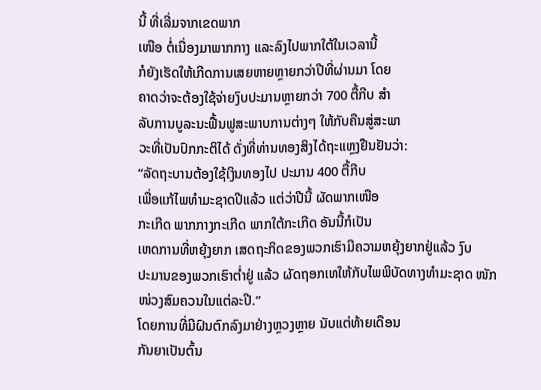ນີ້ ທີ່ເລີ່ມຈາກເຂດພາກ
ເໜືອ ຕໍ່ເນື່ອງມາພາກກາງ ແລະລົງໄປພາກໃຕ້ໃນເວລານີ້
ກໍຍັງເຮັດໃຫ້ເກີດການເສຍຫາຍຫຼາຍກວ່າປີທີ່ຜ່ານມາ ໂດຍ
ຄາດວ່າຈະຕ້ອງໃຊ້ຈ່າຍງົບປະມານຫຼາຍກວ່າ 700 ຕື້ກີບ ສໍາ
ລັບການບູລະນະຟື້ນຟູສະພາບການຕ່າງໆ ໃຫ້ກັບຄືນສູ່ສະພາ
ວະທີ່ເປັນປົກກະຕິໄດ້ ດັ່ງທີ່ທ່ານທອງສິງໄດ້ຖະແຫຼງຢືນຢັນວ່າ:
“ລັດຖະບານຕ້ອງໃຊ້ເງິນທອງໄປ ປະມານ 400 ຕື້ກີບ
ເພື່ອແກ້ໄພທໍາມະຊາດປີແລ້ວ ແຕ່ວ່າປີນີ້ ຜັດພາກເໜືອ
ກະເກີດ ພາກກາງກະເກີດ ພາກໃຕ້ກະເກີດ ອັນນີ້ກໍເປັນ
ເຫດການທີ່ຫຍຸ້ງຍາກ ເສດຖະກິດຂອງພວກເຮົາມີຄວາມຫຍຸ້ງຍາກຢູ່ແລ້ວ ງົບ
ປະມານຂອງພວກເຮົາຕໍ່າຢູ່ ແລ້ວ ຜັດຖອກເທໃຫ້ກັບໄພພິບັດທາງທໍາມະຊາດ ໜັກໜ່ວງສົມຄວນໃນແຕ່ລະປີ.”
ໂດຍການທີ່ມີຝົນຕົກລົງມາຢ່າງຫຼວງຫຼາຍ ນັບແຕ່ທ້າຍເດືອນ
ກັນຍາເປັນຕົ້ນ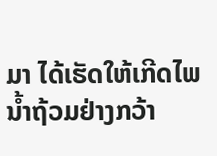ມາ ໄດ້ເຮັດໃຫ້ເກີດໄພນໍ້າຖ້ວມຢ່າງກວ້າ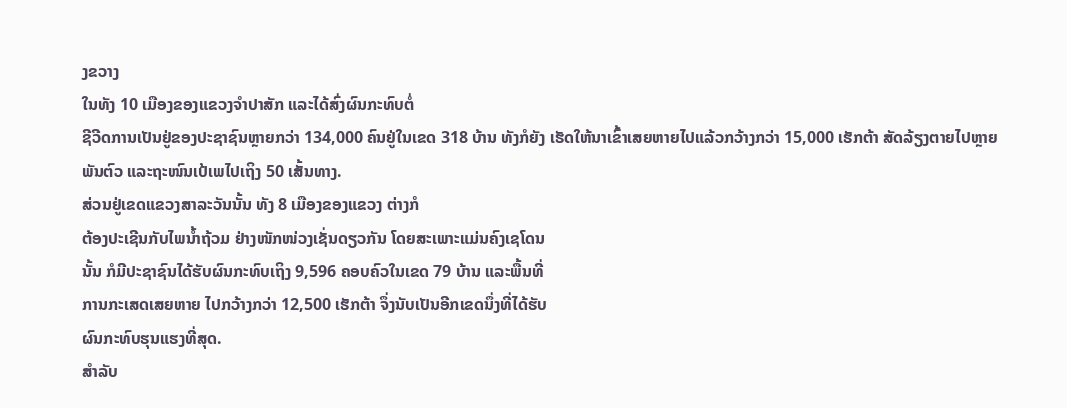ງຂວາງ
ໃນທັງ 10 ເມືອງຂອງແຂວງຈໍາປາສັກ ແລະໄດ້ສົ່ງຜົນກະທົບຕໍ່
ຊີວີດການເປັນຢູ່ຂອງປະຊາຊົນຫຼາຍກວ່າ 134,000 ຄົນຢູ່ໃນເຂດ 318 ບ້ານ ທັງກໍຍັງ ເຮັດໃຫ້ນາເຂົ້າເສຍຫາຍໄປແລ້ວກວ້າງກວ່າ 15,000 ເຮັກຕ້າ ສັດລ້ຽງຕາຍໄປຫຼາຍພັນຕົວ ແລະຖະໜົນເປ້ເພໄປເຖິງ 50 ເສັ້ນທາງ.
ສ່ວນຢູ່ເຂດແຂວງສາລະວັນນັ້ນ ທັງ 8 ເມືອງຂອງແຂວງ ຕ່າງກໍ
ຕ້ອງປະເຊີນກັບໄພນໍ້າຖ້ວມ ຢ່າງໜັກໜ່ວງເຊັ່ນດຽວກັນ ໂດຍສະເພາະແມ່ນຄົງເຊໂດນ
ນັ້ນ ກໍມີປະຊາຊົນໄດ້ຮັບຜົນກະທົບເຖິງ 9,596 ຄອບຄົວໃນເຂດ 79 ບ້ານ ແລະພື້ນທີ່
ການກະເສດເສຍຫາຍ ໄປກວ້າງກວ່າ 12,500 ເຮັກຕ້າ ຈຶ່ງນັບເປັນອີກເຂດນຶ່ງທີ່ໄດ້ຮັບ
ຜົນກະທົບຮຸນແຮງທີ່ສຸດ.
ສໍາລັບ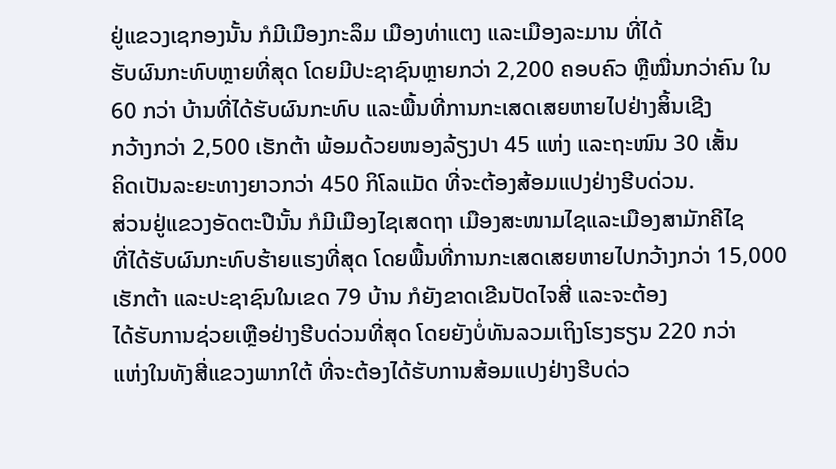ຢູ່ແຂວງເຊກອງນັ້ນ ກໍມີເມືອງກະລຶມ ເມືອງທ່າແຕງ ແລະເມືອງລະມານ ທີ່ໄດ້
ຮັບຜົນກະທົບຫຼາຍທີ່ສຸດ ໂດຍມີປະຊາຊົນຫຼາຍກວ່າ 2,200 ຄອບຄົວ ຫຼືໝື່ນກວ່າຄົນ ໃນ 60 ກວ່າ ບ້ານທີ່ໄດ້ຮັບຜົນກະທົບ ແລະພື້ນທີ່ການກະເສດເສຍຫາຍໄປຢ່າງສິ້ນເຊີງ
ກວ້າງກວ່າ 2,500 ເຮັກຕ້າ ພ້ອມດ້ວຍໜອງລ້ຽງປາ 45 ແຫ່ງ ແລະຖະໜົນ 30 ເສັ້ນ
ຄິດເປັນລະຍະທາງຍາວກວ່າ 450 ກິໂລແມັດ ທີ່ຈະຕ້ອງສ້ອມແປງຢ່າງຮີບດ່ວນ.
ສ່ວນຢູ່ແຂວງອັດຕະປືນັ້ນ ກໍມີເມືອງໄຊເສດຖາ ເມືອງສະໜາມໄຊແລະເມືອງສາມັກຄີໄຊ
ທີ່ໄດ້ຮັບຜົນກະທົບຮ້າຍແຮງທີ່ສຸດ ໂດຍພື້ນທີ່ການກະເສດເສຍຫາຍໄປກວ້າງກວ່າ 15,000 ເຮັກຕ້າ ແລະປະຊາຊົນໃນເຂດ 79 ບ້ານ ກໍຍັງຂາດເຂີນປັດໄຈສີ່ ແລະຈະຕ້ອງ
ໄດ້ຮັບການຊ່ວຍເຫຼືອຢ່າງຮີບດ່ວນທີ່ສຸດ ໂດຍຍັງບໍ່ທັນລວມເຖິງໂຮງຮຽນ 220 ກວ່າ
ແຫ່ງໃນທັງສີ່ແຂວງພາກໃຕ້ ທີ່ຈະຕ້ອງໄດ້ຮັບການສ້ອມແປງຢ່າງຮີບດ່ວ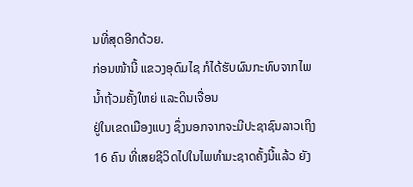ນທີ່ສຸດອີກດ້ວຍ.
ກ່ອນໜ້ານີ້ ແຂວງອຸດົມໄຊ ກໍໄດ້ຮັບຜົນກະທົບຈາກໄພນໍ້າຖ້ວມຄັ້ງໃຫຍ່ ແລະດິນເຈື່ອນ
ຢູ່ໃນເຂດເມືອງແບງ ຊຶ່ງນອກຈາກຈະມີປະຊາຊົນລາວເຖິງ 16 ຄົນ ທີ່ເສຍຊີວິດໄປໃນໄພທໍາມະຊາດຄັ້ງນີ້ແລ້ວ ຍັງ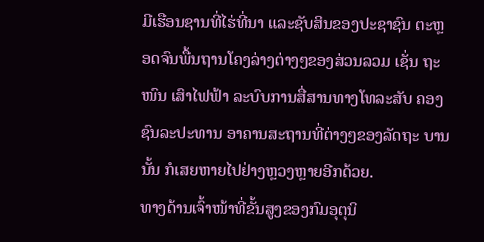ມີເຮືອນຊານທີ່ໄຮ່ທີ່ນາ ແລະຊັບສິນຂອງປະຊາຊົນ ຕະຫຼອດຈົນພື້ນຖານໂຄງລ່າງຕ່າງໆຂອງສ່ວນລວມ ເຊັ່ນ ຖະໜົນ ເສົາໄຟຟ້າ ລະບົບການສື່ສານທາງໂທລະສັບ ຄອງຊົນລະປະທານ ອາຄານສະຖານທີ່ຕ່າງໆຂອງລັດຖະ ບານນັ້ນ ກໍເສຍຫາຍໄປຢ່າງຫຼວງຫຼາຍອີກດ້ວຍ.
ທາງດ້ານເຈົ້າໜ້າທີ່ຂັ້ນສູງຂອງກົມອຸຕຸນິ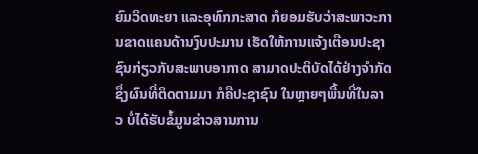ຍົມວິດທະຍາ ແລະອຸທົກກະສາດ ກໍຍອມຮັບວ່າສະພາວະການຂາດແຄນດ້ານງົບປະມານ ເຮັດໃຫ້ການແຈ້ງເຕືອນປະຊາຊົນກ່ຽວກັບສະພາບອາກາດ ສາມາດປະຕິບັດໄດ້ຢ່າງຈໍາກັດ ຊຶ່ງຜົນທີ່ຕິດຕາມມາ ກໍຄືປະຊາຊົນ ໃນຫຼາຍໆພື້ນທີ່ໃນລາວ ບໍ່ໄດ້ຮັບຂໍ້ມູນຂ່າວສານການ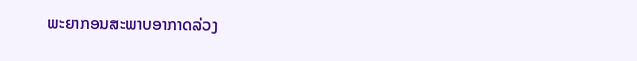ພະຍາກອນສະພາບອາກາດລ່ວງ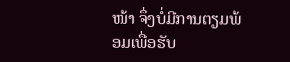ໜ້າ ຈຶ່ງບໍ່ມີການຕຽມພ້ອມເພື່ອຮັບ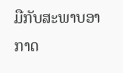ມືກັບສະພາບອາກາດ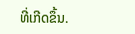ທີ່ເກີດຂຶ້ນ.